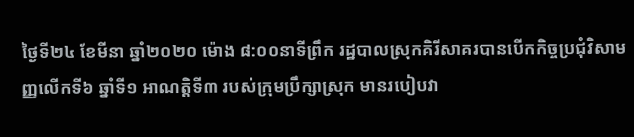ថ្ងៃទី២៤ ខែមីនា ឆ្នាំ២០២០ ម៉ោង ៨:០០នាទីព្រឹក រដ្ឋបាលស្រុកគិរីសាគរបានបេីកកិច្ចប្រជុំវិសាមញ្ញលេីកទី៦ ឆ្នាំទី១ អាណត្តិទី៣ របស់ក្រុមប្រឹក្សាស្រុក មានរបៀបវា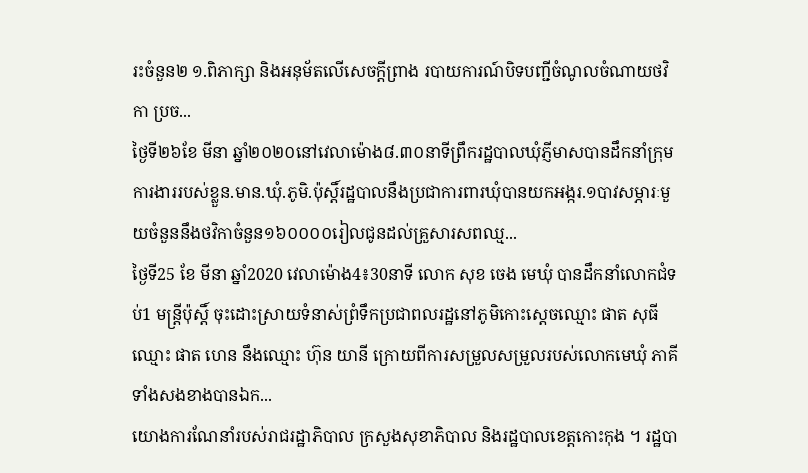រះចំនួន២ ១.ពិភាក្សា និងអនុម័តលេីសេចក្ដីព្រាង របាយការណ៍បិទបញ្ជីចំណូលចំណាយថវិកា ប្រច...
ថ្ងៃទី២៦ខែ មីនា ឆ្នាំ២០២០នៅវេលាម៉ោង៨.៣០នាទីព្រឹករដ្ឋបាលឃុំភ្ញីមាសបានដឹកនាំក្រុមការងាររបស់ខ្លួន.មាន.ឃុំ.ភូមិ.ប៉ុស្តិ៍រដ្ឋបាលនឹងប្រជាការពារឃុំបានយកអង្ករ.១បាវសម្ភារៈមួយចំនួននឹងថវិកាចំនួន១៦០០០០រៀលជូនដល់គ្រួសារសពឈ្ម...
ថ្ងៃទី25 ខែ មីនា ឆ្នាំ2020 វេលាម៉ោង4៖30នាទី លោក សុខ ចេង មេឃុំ បានដឹកនាំលោកជំទប់1 មន្រ្ដីប៉ុស្ដិ៍ ចុះដោះស្រាយទំនាស់ព្រំទឹកប្រជាពលរដ្ឋនៅភូមិកោះស្ដេចឈ្មោះ ផាត សុធី ឈ្មោះ ផាត ហេន នឹងឈ្មោះ ហ៊ុន យានី ក្រោយពីការសម្រួលសម្រួលរបស់លោកមេឃុំ ភាគីទាំងសងខាងបានឯក...
យោងការណែនាំរបស់រាជរដ្ឋាភិបាល ក្រសួងសុខាភិបាល និងរដ្ឋបាលខេត្តកោះកុង ។ រដ្ឋបា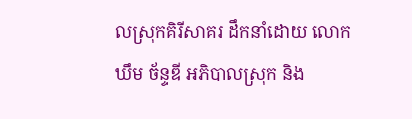លស្រុកគិរីសាគរ ដឹកនាំដោយ លោក ឃឹម ច័ន្ទឌី អភិបាលស្រុក និង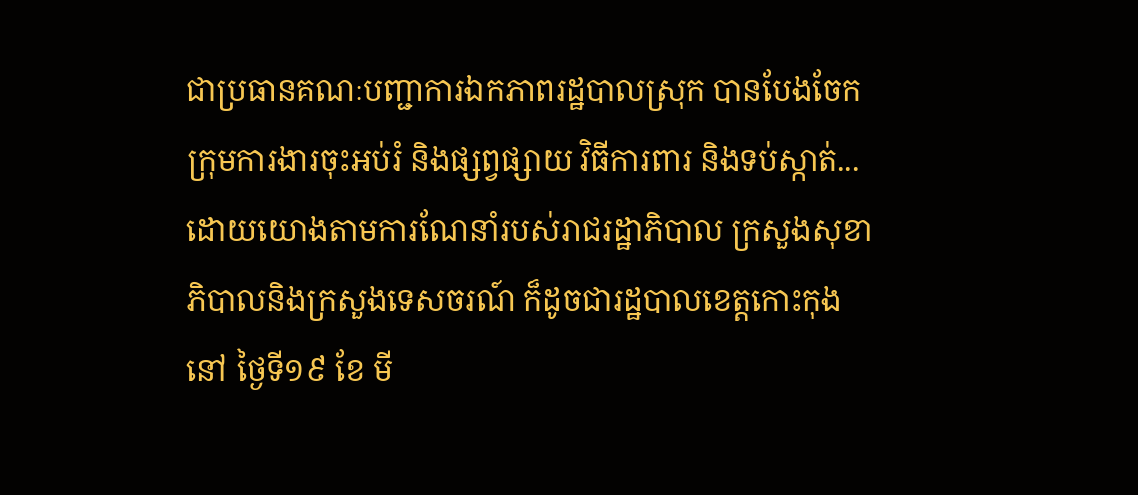ជាប្រធានគណៈបញ្ជាការឯកភាពរដ្ឋបាលស្រុក បានបែងចែកក្រុមការងារចុះអប់រំ និងផ្សព្វផ្សាយ វិធីការពារ និងទប់ស្កាត់...
ដោយយោងតាមការណែនាំរបស់រាជរដ្ឋាភិបាល ក្រសួងសុខាភិបាលនិងក្រសួងទេសចរណ៍ ក៏ដូចជារដ្ឋបាលខេត្តកោះកុង នៅ ថ្ងៃទី១៩ ខែ មី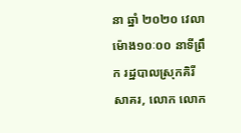នា ឆ្នាំ ២០២០ វេលាម៉ោង១០ៈ០០ នាទីព្រឹក រដ្ឋបាលស្រុកគិរីសាគរ, លោក លោក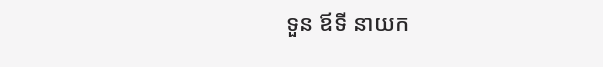ទួន ឪទី នាយក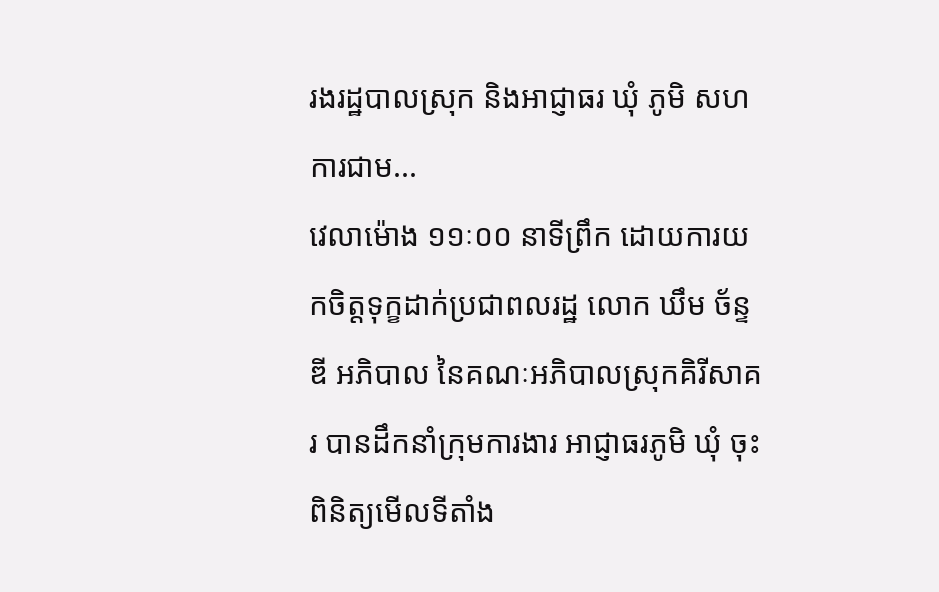រងរដ្ឋបាលស្រុក និងអាជ្ញាធរ ឃុំ ភូមិ សហការជាម...
វេលាម៉ោង ១១ៈ០០ នាទីព្រឹក ដោយការយកចិត្តទុក្ខដាក់ប្រជាពលរដ្ឋ លោក ឃឹម ច័ន្ទឌី អភិបាល នៃគណៈអភិបាលស្រុកគិរីសាគរ បានដឹកនាំក្រុមការងារ អាជ្ញាធរភូមិ ឃុំ ចុះពិនិត្យមើលទីតាំង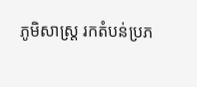ភូមិសាស្ត្រ រកតំបន់ប្រភ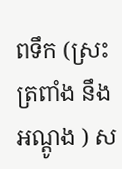ពទឹក (ស្រះ ត្រពាំង នឹងអណ្តូង ) ស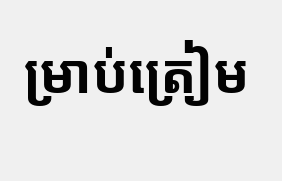ម្រាប់ត្រៀម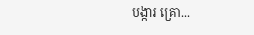បង្ការ គ្រោ...